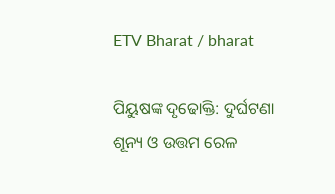ETV Bharat / bharat

ପିୟୁଷଙ୍କ ଦୃଢୋକ୍ତି: ଦୁର୍ଘଟଣା ଶୂନ୍ୟ ଓ ଉତ୍ତମ ରେଳ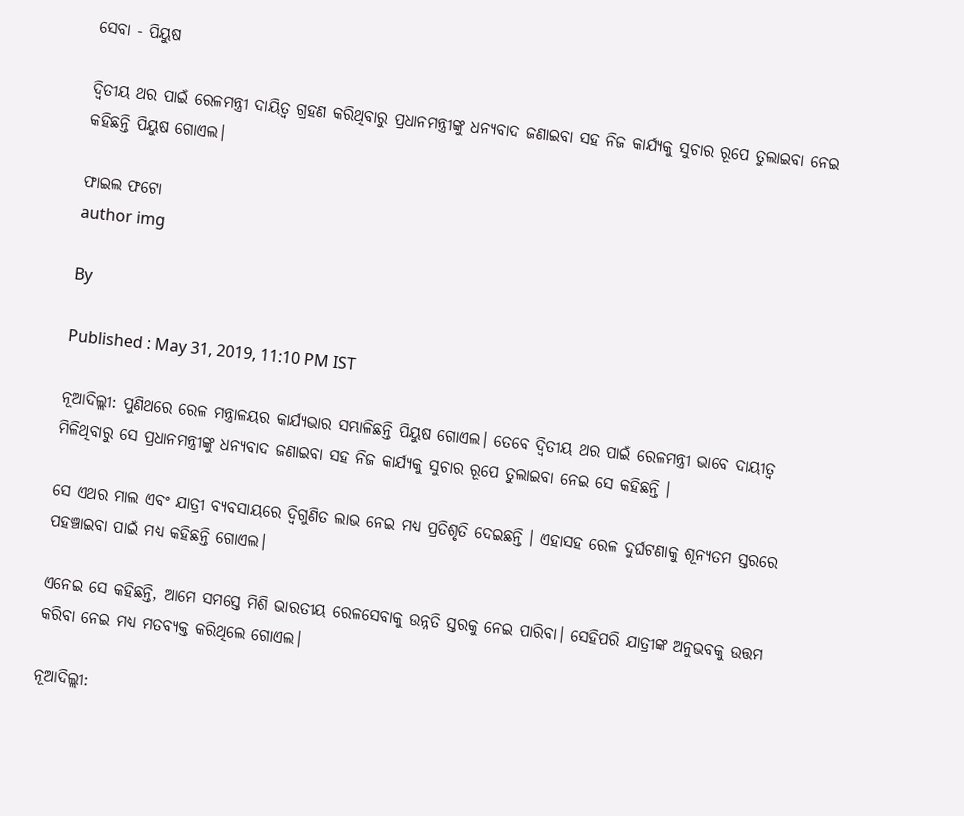ସେବା - ପିୟୁଷ

ଦ୍ବିତୀୟ ଥର ପାଇଁ ରେଳମନ୍ତ୍ରୀ ଦାୟିତ୍ବ ଗ୍ରହଣ କରିଥିବାରୁ ପ୍ରଧାନମନ୍ତ୍ରୀଙ୍କୁ ଧନ୍ୟବାଦ ଜଣାଇବା ସହ ନିଜ କାର୍ଯ୍ୟକୁ ସୁଚାର ରୂପେ ତୁଲାଇବା ନେଇ କହିଛନ୍ତି ପିୟୁଷ ଗୋଏଲ।

ଫାଇଲ ଫଟୋ
author img

By

Published : May 31, 2019, 11:10 PM IST

ନୂଆଦିଲ୍ଲୀ: ପୁଣିଥରେ ରେଳ ମନ୍ତ୍ରାଳୟର କାର୍ଯ୍ୟଭାର ସମ୍ଭାଳିଛନ୍ତି ପିୟୁଷ ଗୋଏଲ। ତେବେ ଦ୍ବିତୀୟ ଥର ପାଇଁ ରେଳମନ୍ତ୍ରୀ ଭାବେ ଦାୟୀତ୍ୱ ମିଳିଥିବାରୁ ସେ ପ୍ରଧାନମନ୍ତ୍ରୀଙ୍କୁ ଧନ୍ୟବାଦ ଜଣାଇବା ସହ ନିଜ କାର୍ଯ୍ୟକୁ ସୁଚାର ରୂପେ ତୁଲାଇବା ନେଇ ସେ କହିଛନ୍ତି ।

ସେ ଏଥର ମାଲ ଏବଂ ଯାତ୍ରୀ ବ୍ୟବସାୟରେ ଦ୍ବିଗୁଣିତ ଲାଭ ନେଇ ମଧ୍ୟ ପ୍ରତିଶୃତି ଦେଇଛନ୍ତି । ଏହାସହ ରେଳ ଦୁର୍ଘଟଣାକୁ ଶୂନ୍ୟତମ ସ୍ତରରେ ପହଞ୍ଚାଇବା ପାଇଁ ମଧ୍ୟ କହିଛନ୍ତି ଗୋଏଲ।

ଏନେଇ ସେ କହିଛନ୍ତି, ଆମେ ସମସ୍ତେ ମିଶି ଭାରତୀୟ ରେଳସେବାକୁ ଉନ୍ନତି ସ୍ତରକୁ ନେଇ ପାରିବା। ସେହିପରି ଯାତ୍ରୀଙ୍କ ଅନୁଭବକୁ ଉତ୍ତମ କରିବା ନେଇ ମଧ୍ୟ ମତବ୍ୟକ୍ତ କରିଥିଲେ ଗୋଏଲ।

ନୂଆଦିଲ୍ଲୀ: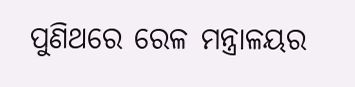ପୁଣିଥରେ ରେଳ ମନ୍ତ୍ରାଳୟର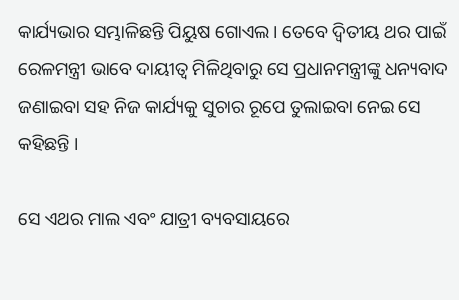କାର୍ଯ୍ୟଭାର ସମ୍ଭାଳିଛନ୍ତି ପିୟୁଷ ଗୋଏଲ। ତେବେ ଦ୍ବିତୀୟ ଥର ପାଇଁ ରେଳମନ୍ତ୍ରୀ ଭାବେ ଦାୟୀତ୍ୱ ମିଳିଥିବାରୁ ସେ ପ୍ରଧାନମନ୍ତ୍ରୀଙ୍କୁ ଧନ୍ୟବାଦ ଜଣାଇବା ସହ ନିଜ କାର୍ଯ୍ୟକୁ ସୁଚାର ରୂପେ ତୁଲାଇବା ନେଇ ସେ କହିଛନ୍ତି ।

ସେ ଏଥର ମାଲ ଏବଂ ଯାତ୍ରୀ ବ୍ୟବସାୟରେ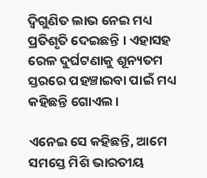ଦ୍ବିଗୁଣିତ ଲାଭ ନେଇ ମଧ୍ୟ ପ୍ରତିଶୃତି ଦେଇଛନ୍ତି । ଏହାସହ ରେଳ ଦୁର୍ଘଟଣାକୁ ଶୂନ୍ୟତମ ସ୍ତରରେ ପହଞ୍ଚାଇବା ପାଇଁ ମଧ୍ୟ କହିଛନ୍ତି ଗୋଏଲ।

ଏନେଇ ସେ କହିଛନ୍ତି, ଆମେ ସମସ୍ତେ ମିଶି ଭାରତୀୟ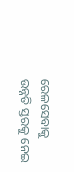ରେଳସେବାକୁ ଉନ୍ନତି ସ୍ତରକୁ ନେଇ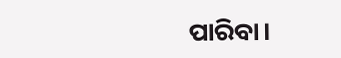ପାରିବା।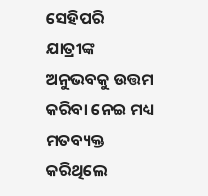ସେହିପରି ଯାତ୍ରୀଙ୍କ ଅନୁଭବକୁ ଉତ୍ତମ କରିବା ନେଇ ମଧ୍ୟ ମତବ୍ୟକ୍ତ କରିଥିଲେ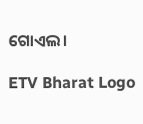ଗୋଏଲ।

ETV Bharat Logo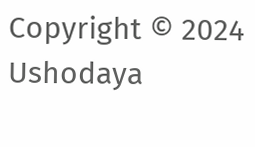Copyright © 2024 Ushodaya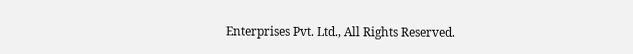Enterprises Pvt. Ltd., All Rights Reserved.